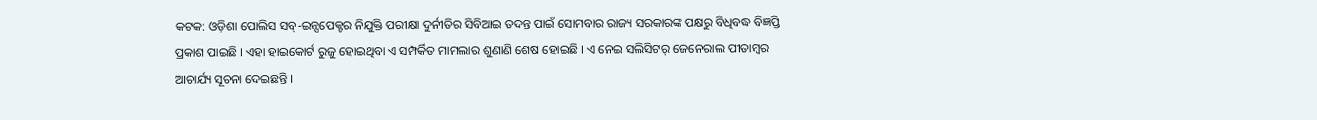କଟକ: ଓଡ଼ିଶା ପୋଲିସ ସବ୍-ଇନ୍ସପେକ୍ଟର ନିଯୁକ୍ତି ପରୀକ୍ଷା ଦୁର୍ନୀତିର ସିବିଆଇ ତଦନ୍ତ ପାଇଁ ସୋମବାର ରାଜ୍ୟ ସରକାରଙ୍କ ପକ୍ଷରୁ ବିଧିବଦ୍ଧ ବିଜ୍ଞପ୍ତି ପ୍ରକାଶ ପାଇଛି । ଏହା ହାଇକୋର୍ଟ ରୁଜୁ ହୋଇଥିବା ଏ ସମ୍ପର୍କିତ ମାମଲାର ଶୁଣାଣି ଶେଷ ହୋଇଛି । ଏ ନେଇ ସଲିସିଟର୍ ଜେନେରାଲ ପୀତାମ୍ବର ଆଚାର୍ଯ୍ୟ ସୂଚନା ଦେଇଛନ୍ତି ।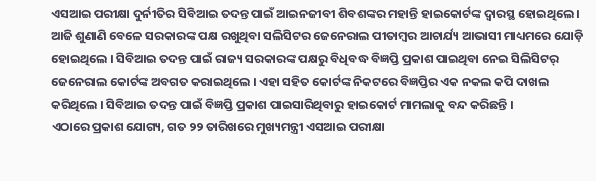ଏସଆଇ ପରୀକ୍ଷା ଦୁର୍ନୀତିର ସିବିଆଇ ତଦନ୍ତ ପାଇଁ ଆଇନଜୀବୀ ଶିବଶଙ୍କର ମହାନ୍ତି ହାଇକୋର୍ଟଙ୍କ ଦ୍ୱାରସ୍ଥ ହୋଇଥିଲେ । ଆଜି ଶୁଣାଣି ବେଳେ ସରକାରଙ୍କ ପକ୍ଷ ରଖୁଥିବା ସଲିସିଟର ଜେନେରାଲ ପୀତାମ୍ବର ଆଚାର୍ଯ୍ୟ ଆଭାସୀ ମାଧ୍ୟମରେ ଯୋଡ଼ି ହୋଇଥିଲେ । ସିବିଆଇ ତଦନ୍ତ ପାଇଁ ରାଜ୍ୟ ସରକାରଙ୍କ ପକ୍ଷରୁ ବିଧିବଦ୍ଧ ବିଜ୍ଞପ୍ତି ପ୍ରକାଶ ପାଇଥିବା ନେଇ ସିଲିସିଟର୍ ଜେନେରାଲ କୋର୍ଟଙ୍କ ଅବଗତ କରାଇଥିଲେ । ଏହା ସହିତ କୋର୍ଟଙ୍କ ନିକଟରେ ବିଜ୍ଞପ୍ତିର ଏକ ନକଲ କପି ଦାଖଲ କରିଥିଲେ । ସିବିଆଇ ତଦନ୍ତ ପାଇଁ ବିଜ୍ଞପ୍ତି ପ୍ରକାଶ ପାଇସାରିଥିବାରୁ ହାଇକୋର୍ଟ ମାମଲାକୁ ବନ୍ଦ କରିଛନ୍ତି ।
ଏଠାରେ ପ୍ରକାଶ ଯୋଗ୍ୟ, ଗତ ୨୨ ତାରିଖରେ ମୁଖ୍ୟମନ୍ତ୍ରୀ ଏସଆଇ ପରୀକ୍ଷା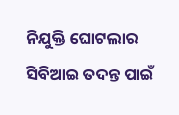ନିଯୁକ୍ତି ଘୋଟଲାର ସିବିଆଇ ତଦନ୍ତ ପାଇଁ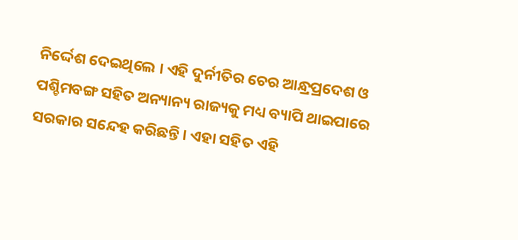ନିର୍ଦ୍ଦେଶ ଦେଇଥିଲେ । ଏହି ଦୁର୍ନୀତିର ଚେର ଆନ୍ଧ୍ରପ୍ରଦେଶ ଓ ପଶ୍ଚିମବଙ୍ଗ ସହିତ ଅନ୍ୟାନ୍ୟ ରାଜ୍ୟକୁ ମଧ୍ୟ ବ୍ୟାପି ଥାଇପାରେ ସରକାର ସନ୍ଦେହ କରିଛନ୍ତି । ଏହା ସହିତ ଏହି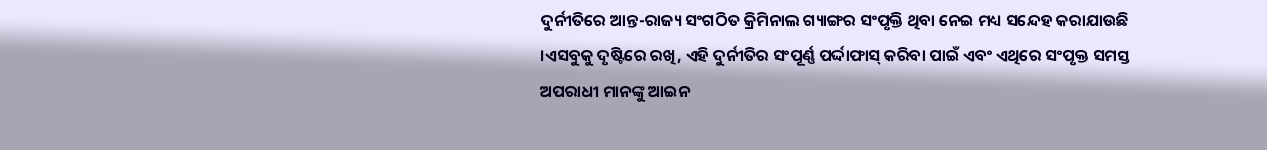ଦୁର୍ନୀତିରେ ଆନ୍ତ-ରାଜ୍ୟ ସଂଗଠିତ କ୍ରିମିନାଲ ଗ୍ୟାଙ୍ଗର ସଂପୃକ୍ତି ଥିବା ନେଇ ମଧ୍ୟ ସନ୍ଦେହ କରାଯାଉଛି ।ଏସବୁକୁ ଦୃଷ୍ଟିରେ ରଖି, ଏହି ଦୁର୍ନୀତିର ସଂପୂର୍ଣ୍ଣ ପର୍ଦ୍ଦାଫାସ୍ କରିବା ପାଇଁ ଏବଂ ଏଥିରେ ସଂପୃକ୍ତ ସମସ୍ତ ଅପରାଧୀ ମାନଙ୍କୁ ଆଇନ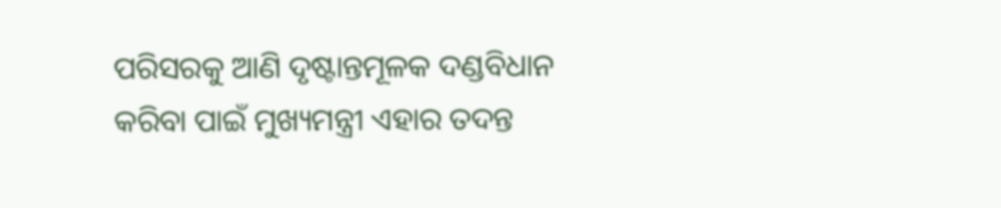ପରିସରକୁ ଆଣି ଦୃଷ୍ଟାନ୍ତମୂଳକ ଦଣ୍ଡବିଧାନ କରିବା ପାଇଁ ମୁଖ୍ୟମନ୍ତ୍ରୀ ଏହାର ତଦନ୍ତ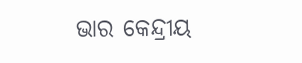ଭାର କେନ୍ଦ୍ରୀୟ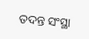ତଦନ୍ତ ସଂସ୍ଥା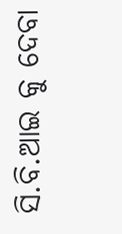ସି.ବି.ଆଇ କୁ ଦେବା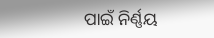ପାଇଁ ନିର୍ଣ୍ଣୟ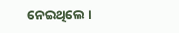ନେଇଥିଲେ ।